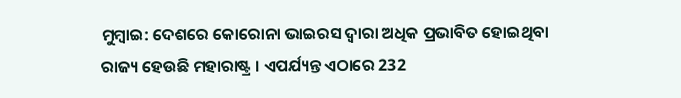ମୁମ୍ବାଇ: ଦେଶରେ କୋରୋନା ଭାଇରସ ଦ୍ୱାରା ଅଧିକ ପ୍ରଭାବିତ ହୋଇଥିବା ରାଜ୍ୟ ହେଉଛି ମହାରାଷ୍ଟ୍ର । ଏପର୍ଯ୍ୟନ୍ତ ଏଠାରେ 232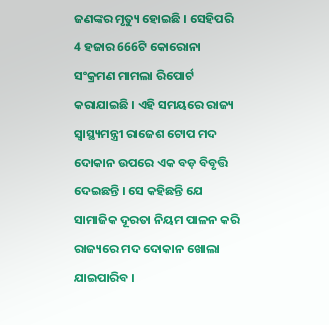ଜଣଙ୍କର ମୃତ୍ୟୁ ହୋଇଛି । ସେହିପରି 4 ହଜାର 666ଟି କୋରୋନା ସଂକ୍ରମଣ ମାମଲା ରିପୋର୍ଟ କରାଯାଇଛି । ଏହି ସମୟରେ ରାଜ୍ୟ ସ୍ୱାସ୍ଥ୍ୟମନ୍ତ୍ରୀ ରାଜେଶ ଟୋପ ମଦ ଦୋକାନ ଉପରେ ଏକ ବଡ଼ ବିବୃତ୍ତି ଦେଇଛନ୍ତି । ସେ କହିଛନ୍ତି ଯେ ସାମାଜିକ ଦୂରତା ନିୟମ ପାଳନ କରି ରାଜ୍ୟରେ ମଦ ଦୋକାନ ଖୋଲା ଯାଇପାରିବ ।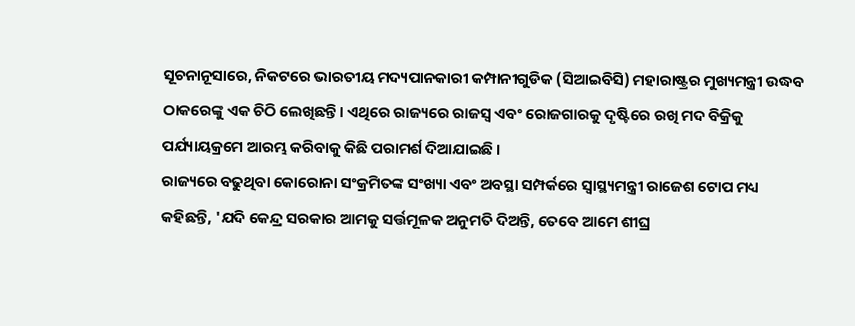ସୂଚନାନୂସାରେ, ନିକଟରେ ଭାରତୀୟ ମଦ୍ୟପାନକାରୀ କମ୍ପାନୀଗୁଡିକ (ସିଆଇବିସି) ମହାରାଷ୍ଟ୍ରର ମୁଖ୍ୟମନ୍ତ୍ରୀ ଉଦ୍ଧବ ଠାକରେଙ୍କୁ ଏକ ଚିଠି ଲେଖିଛନ୍ତି। ଏଥିରେ ରାଜ୍ୟରେ ରାଜସ୍ୱ ଏବଂ ରୋଜଗାରକୁ ଦୃଷ୍ଟିରେ ରଖି ମଦ ବିକ୍ରିକୁ ପର୍ଯ୍ୟାୟକ୍ରମେ ଆରମ୍ଭ କରିବାକୁ କିଛି ପରାମର୍ଶ ଦିଆଯାଇଛି ।
ରାଜ୍ୟରେ ବଢୁଥିବା କୋରୋନା ସଂକ୍ରମିତଙ୍କ ସଂଖ୍ୟା ଏବଂ ଅବସ୍ଥା ସମ୍ପର୍କରେ ସ୍ୱାସ୍ଥ୍ୟମନ୍ତ୍ରୀ ରାଜେଶ ଟୋପ ମଧ୍ୟ କହିଛନ୍ତି, 'ଯଦି କେନ୍ଦ୍ର ସରକାର ଆମକୁ ସର୍ତ୍ତମୂଳକ ଅନୁମତି ଦିଅନ୍ତି, ତେବେ ଆମେ ଶୀଘ୍ର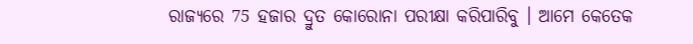ରାଜ୍ୟରେ 75 ହଜାର ଦ୍ରୁତ କୋରୋନା ପରୀକ୍ଷା କରିପାରିବୁ । ଆମେ କେତେକ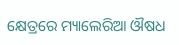କ୍ଷେତ୍ରରେ ମ୍ୟାଲେରିଆ ଔଷଧ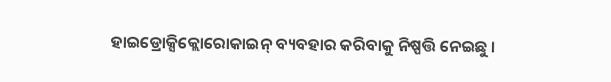ହାଇଡ୍ରୋକ୍ସିକ୍ଲୋରୋକାଇନ୍ ବ୍ୟବହାର କରିବାକୁ ନିଷ୍ପତ୍ତି ନେଇଛୁ ।